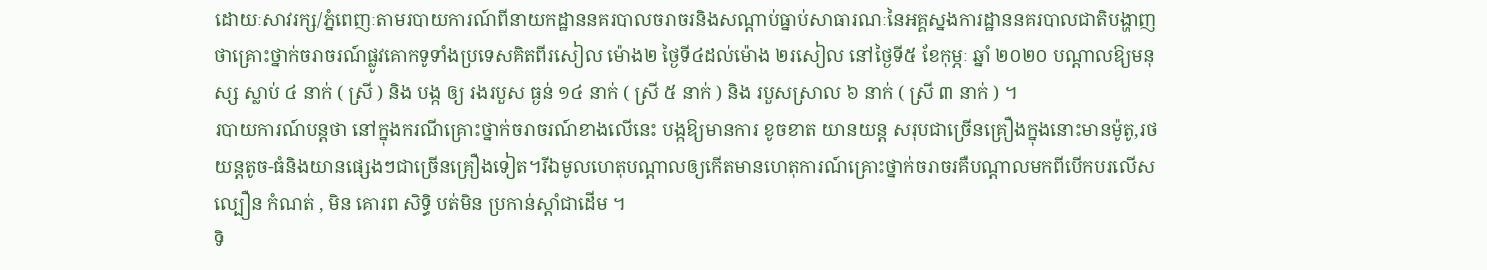ដោយៈសាវរក្ស/ភ្នំពេញៈតាមរបាយការណ៍ពីនាយកដ្ឋាននគរបាលចរាចរនិងសណ្ដាប់ធ្នាប់សាធារណៈនៃអគ្គស្នងការដ្ឋាននគរបាលជាតិបង្ហាញថាគ្រោះថ្នាក់ចរាចរណ៍ផ្លូវគោកទូទាំងប្រទេសគិតពីរសៀល ម៉ោង២ ថ្ងៃទី៤ដល់ម៉ោង ២រសៀល នៅថ្ងៃទី៥ ខែកុម្ភៈ ឆ្នាំ ២០២០ បណ្តាលឱ្យមនុស្ស ស្លាប់ ៤ នាក់ ( ស្រី ) និង បង្ក ឲ្យ រងរបួស ធ្ងន់ ១៤ នាក់ ( ស្រី ៥ នាក់ ) និង របួសស្រាល ៦ នាក់ ( ស្រី ៣ នាក់ ) ។
របាយការណ៍បន្តថា នៅក្នុងករណីគ្រោះថ្នាក់ចរាចរណ៍ខាងលើនេះ បង្កឱ្យមានការ ខូចខាត យានយន្ត សរុបជាច្រើនគ្រឿងក្នុងនោះមានម៉ូតូ,រថយន្តតូច-ធំនិងយានផ្សេងៗជាច្រើនគ្រឿងទៀត។រីឯមូលហេតុបណ្តាលឲ្យកើតមានហេតុការណ៍គ្រោះថ្នាក់ចរាចរគឺបណ្តាលមកពីបើកបរលើសល្បឿន កំណត់ , មិន គោរព សិទ្ធិ បត់មិន ប្រកាន់ស្តាំជាដើម ។
ទិ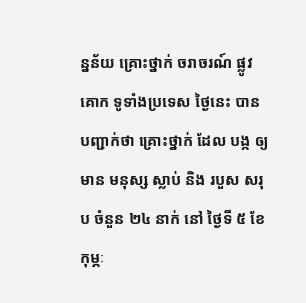ន្នន័យ គ្រោះថ្នាក់ ចរាចរណ៍ ផ្លូវគោក ទូទាំងប្រទេស ថ្ងៃនេះ បាន បញ្ជាក់ថា គ្រោះថ្នាក់ ដែល បង្ក ឲ្យ មាន មនុស្ស ស្លាប់ និង របួស សរុប ចំនួន ២៤ នាក់ នៅ ថ្ងៃទី ៥ ខែកុម្ភៈ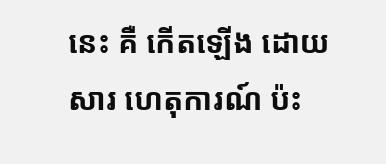នេះ គឺ កើតឡើង ដោយសារ ហេតុការណ៍ ប៉ះ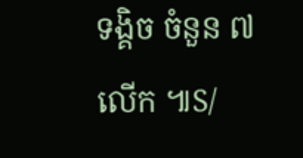ទង្គិច ចំនួន ៧ លើក ៕S/